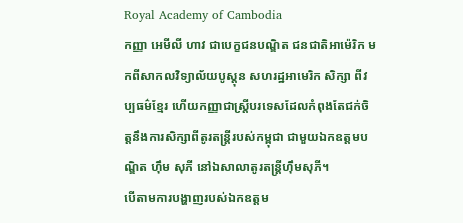Royal Academy of Cambodia
កញ្ញា អេមីលី ហាវ ជាបេក្ខជនបណ្ឌិត ជនជាតិអាម៉េរិក មកពីសាកលវិទ្យាល័យបូស្តុន សហរដ្ឋអាមេរិក សិក្សា ពីវប្បធម៌ខ្មែរ ហើយកញ្ញាជាស្រ្តីបរទេសដែលកំពុងតែជក់ចិត្តនឹងការសិក្សាពីតូរតន្ត្រីរបស់កម្ពុជា ជាមួយឯកឧត្តមបណ្ឌិត ហ៊ឹម សុភី នៅឯសាលាតូរតន្ត្រីហ៊ឹមសុភី។
បើតាមការបង្ហាញរបស់ឯកឧត្តម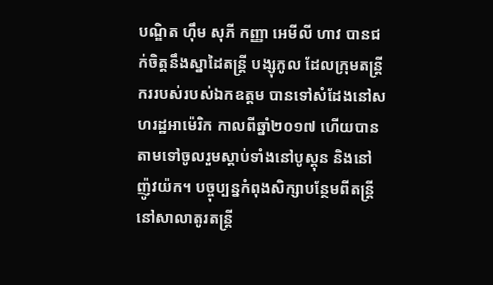បណ្ឌិត ហ៊ឹម សុភី កញ្ញា អេមីលី ហាវ បានជក់ចិត្តនឹងស្នាដៃតន្ត្រី បង្សុកូល ដែលក្រុមតន្ត្រីកររបស់របស់ឯកឧត្តម បានទៅសំដែងនៅសហរដ្ឋអាម៉េរិក កាលពីឆ្នាំ២០១៧ ហើយបានតាមទៅចូលរួមស្តាប់ទាំងនៅបូស្តុន និងនៅញ៉ូវយ៉ក។ បច្ចុប្បន្នកំពុងសិក្សាបន្ថែមពីតន្ត្រីនៅសាលាតូរតន្ត្រី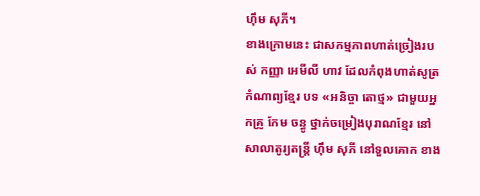ហ៊ឹម សុភី។
ខាងក្រោមនេះ ជាសកម្មភាពហាត់ច្រៀងរបស់ កញ្ញា អេមីលី ហាវ ដែលកំពុងហាត់សូត្រកំណាព្យខ្មែរ បទ «អនិច្ចា តោថ្ម» ជាមួយអ្នកគ្រូ កែម ចន្ធូ ថ្នាក់ចម្រៀងបុរាណខ្មែរ នៅសាលាតូរ្យតន្រ្តី ហុឹម សុភី នៅទួលគោក ខាង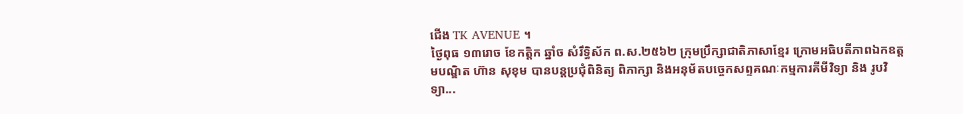ជើង TK AVENUE ។
ថ្ងៃពុធ ១៣រោច ខែកត្តិក ឆ្នាំច សំរឹទ្ធិស័ក ព.ស.២៥៦២ ក្រុមប្រឹក្សាជាតិភាសាខ្មែរ ក្រោមអធិបតីភាពឯកឧត្តមបណ្ឌិត ហ៊ាន សុខុម បានបន្តប្រជុំពិនិត្យ ពិភាក្សា និងអនុម័តបច្ចេកសព្ទគណៈកម្មការគីមីវិទ្យា និង រូបវិទ្យា...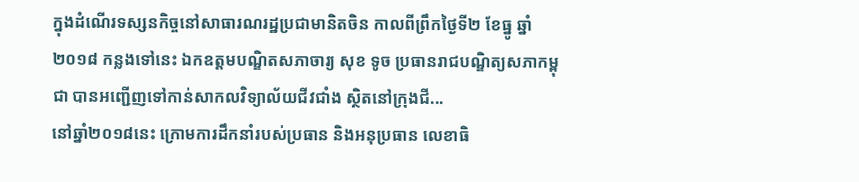ក្នុងដំណើរទស្សនកិច្ចនៅសាធារណរដ្ឋប្រជាមានិតចិន កាលពីព្រឹកថ្ងៃទី២ ខែធ្នូ ឆ្នាំ២០១៨ កន្លងទៅនេះ ឯកឧត្តមបណ្ឌិតសភាចារ្យ សុខ ទូច ប្រធានរាជបណ្ឌិត្យសភាកម្ពុជា បានអញ្ជើញទៅកាន់សាកលវិទ្យាល័យជីវជាំង ស្ថិតនៅក្រុងជី...
នៅឆ្នាំ២០១៨នេះ ក្រោមការដឹកនាំរបស់ប្រធាន និងអនុប្រធាន លេខាធិ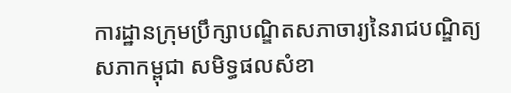ការដ្ឋានក្រុមប្រឹក្សាបណ្ឌិតសភាចារ្យនៃរាជបណ្ឌិត្យសភាកម្ពុជា សមិទ្ធផលសំខា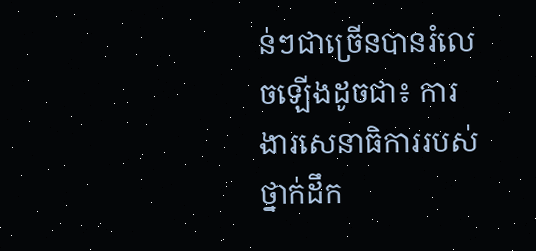ន់ៗជាច្រើនបានរំលេចឡើងដូចជា៖ ការងារសេនាធិការរបស់ថ្នាក់ដឹក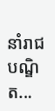នាំរាជ បណ្ឌិត...